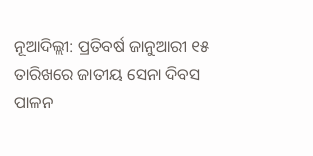ନୂଆଦିଲ୍ଲୀ: ପ୍ରତିବର୍ଷ ଜାନୁଆରୀ ୧୫ ତାରିଖରେ ଜାତୀୟ ସେନା ଦିବସ ପାଳନ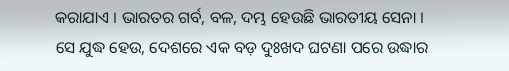କରାଯାଏ । ଭାରତର ଗର୍ବ, ବଳ, ଦମ୍ଭ ହେଉଛି ଭାରତୀୟ ସେନା । ସେ ଯୁଦ୍ଧ ହେଉ, ଦେଶରେ ଏକ ବଡ଼ ଦୁଃଖଦ ଘଟଣା ପରେ ଉଦ୍ଧାର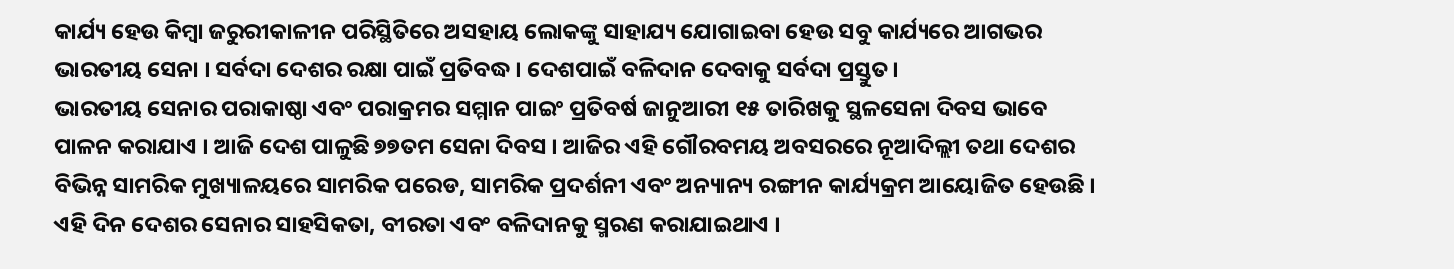କାର୍ଯ୍ୟ ହେଉ କିମ୍ବା ଜରୁରୀକାଳୀନ ପରିସ୍ଥିତିରେ ଅସହାୟ ଲୋକଙ୍କୁ ସାହାଯ୍ୟ ଯୋଗାଇବା ହେଉ ସବୁ କାର୍ଯ୍ୟରେ ଆଗଭର ଭାରତୀୟ ସେନା । ସର୍ବଦା ଦେଶର ରକ୍ଷା ପାଇଁ ପ୍ରତିବଦ୍ଧ । ଦେଶପାଇଁ ବଳିଦାନ ଦେବାକୁ ସର୍ବଦା ପ୍ରସ୍ତୁତ।
ଭାରତୀୟ ସେନାର ପରାକାଷ୍ଠା ଏବଂ ପରାକ୍ରମର ସମ୍ମାନ ପାଇଂ ପ୍ରତିବର୍ଷ ଜାନୁଆରୀ ୧୫ ତାରିଖକୁ ସ୍ଥଳସେନା ଦିବସ ଭାବେ ପାଳନ କରାଯାଏ । ଆଜି ଦେଶ ପାଳୁଛି ୭୭ତମ ସେନା ଦିବସ । ଆଜିର ଏହି ଗୌରବମୟ ଅବସରରେ ନୂଆଦିଲ୍ଲୀ ତଥା ଦେଶର ବିଭିନ୍ନ ସାମରିକ ମୁଖ୍ୟାଳୟରେ ସାମରିକ ପରେଡ, ସାମରିକ ପ୍ରଦର୍ଶନୀ ଏବଂ ଅନ୍ୟାନ୍ୟ ରଙ୍ଗୀନ କାର୍ଯ୍ୟକ୍ରମ ଆୟୋଜିତ ହେଉଛି । ଏହି ଦିନ ଦେଶର ସେନାର ସାହସିକତା, ବୀରତା ଏବଂ ବଳିଦାନକୁ ସ୍ମରଣ କରାଯାଇଥାଏ ।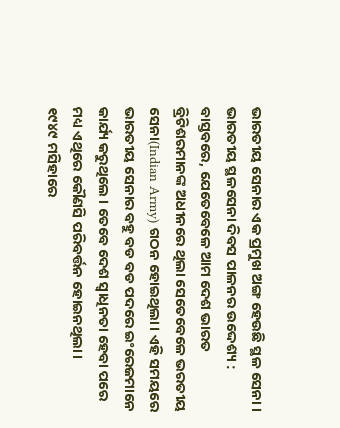ଭାରତୀୟ ସେନାର ଏକ ପ୍ରମୁଖ ଅଙ୍ଗ ହେଉଛି ସ୍ଥଳ ସେନା ।
ଭାରତୀୟ ସ୍ଥଳସେନା ଦିବସ ପାଳନର ଉଦ୍ଦେଶ୍ୟ :
ବାସ୍ତବରେ, ଯେତେବେଳେ ଆମ ଦେଶ ଭାରତ ବ୍ରିଟିଶରମାନଙ୍କ ଅଧୀନରେ ଥିଲା ସେତେବେଳେ ଭରତୀୟ ସେନା(Indian Army) ଗଠନ ହୋଇଥିଲା। ଏହି ସମୟରେ ଭାରତୀୟ ସେନାର ବହୁ ବଡ ବଡ ପଦରେ ଇଂରେଜମାନେ କାର୍ଯ୍ୟ କରୁଥିଲେ । ତେବେ ଦେଶ ସ୍ବାଧିନତା ହେବା ପରେ ମଧ୍ୟ ଏଥିରେ କୌଣସି ପରିବର୍ତ୍ତନ ହୋଇନଥିଲା ।
୧୯୪୯ ମସିହାରେ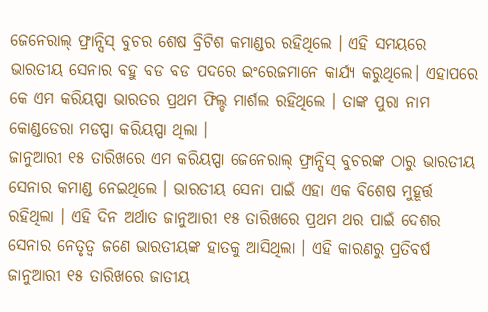ଜେନେରାଲ୍ ଫ୍ରାନ୍ସିସ୍ ବୁଚର ଶେଷ ବ୍ରିଟିଶ କମାଣ୍ଡର ରହିଥିଲେ । ଏହି ସମୟରେ ଭାରତୀୟ ସେନାର ବହୁ ବଡ ବଡ ପଦରେ ଇଂରେଜମାନେ କାର୍ଯ୍ୟ କରୁଥିଲେ। ଏହାପରେ କେ ଏମ କରିୟପ୍ପା ଭାରତର ପ୍ରଥମ ଫିଲ୍ଡ ମାର୍ଶଲ ରହିଥିଲେ । ତାଙ୍କ ପୁରା ନାମ କୋଣ୍ଡଡେରା ମଡପ୍ପା କରିୟପ୍ପା ଥିଲା ।
ଜାନୁଆରୀ ୧୫ ତାରିଖରେ ଏମ କରିୟପ୍ପା ଜେନେରାଲ୍ ଫ୍ରାନ୍ସିସ୍ ବୁଚରଙ୍କ ଠାରୁ ଭାରତୀୟ ସେନାର କମାଣ୍ଡ ନେଇଥିଲେ । ଭାରତୀୟ ସେନା ପାଇଁ ଏହା ଏକ ବିଶେଷ ମୁହୂର୍ତ୍ତ ରହିଥିଲା । ଏହି ଦିନ ଅର୍ଥାତ ଜାନୁଆରୀ ୧୫ ତାରିଖରେ ପ୍ରଥମ ଥର ପାଇଁ ଦେଶର ସେନାର ନେତୃତ୍ବ ଜଣେ ଭାରତୀୟଙ୍କ ହାତକୁ ଆସିଥିଲା । ଏହି କାରଣରୁ ପ୍ରତିବର୍ଷ ଜାନୁଆରୀ ୧୫ ତାରିଖରେ ଜାତୀୟ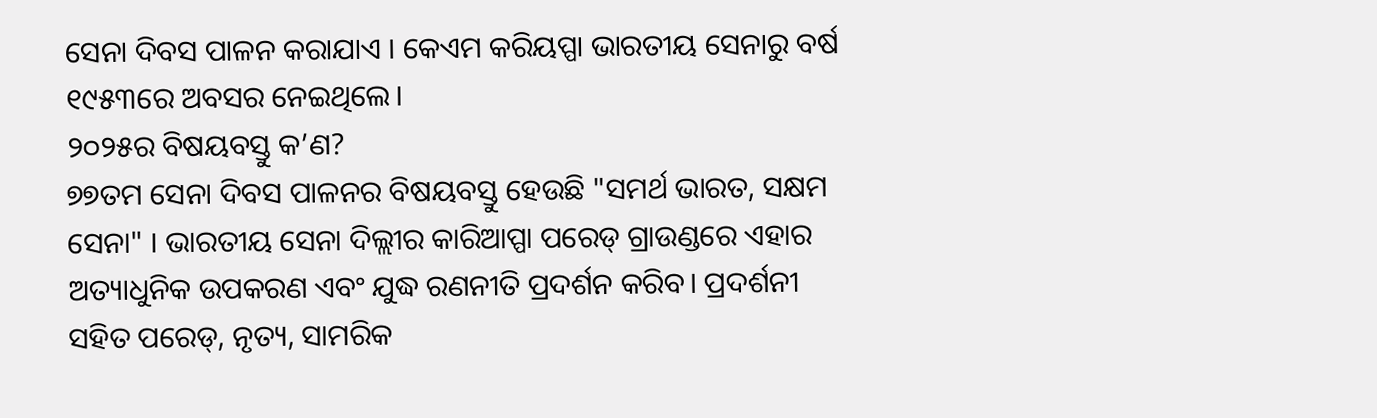ସେନା ଦିବସ ପାଳନ କରାଯାଏ । କେଏମ କରିୟପ୍ପା ଭାରତୀୟ ସେନାରୁ ବର୍ଷ ୧୯୫୩ରେ ଅବସର ନେଇଥିଲେ।
୨୦୨୫ର ବିଷୟବସ୍ତୁ କ’ଣ?
୭୭ତମ ସେନା ଦିବସ ପାଳନର ବିଷୟବସ୍ତୁ ହେଉଛି "ସମର୍ଥ ଭାରତ, ସକ୍ଷମ ସେନା" । ଭାରତୀୟ ସେନା ଦିଲ୍ଲୀର କାରିଆପ୍ପା ପରେଡ୍ ଗ୍ରାଉଣ୍ଡରେ ଏହାର ଅତ୍ୟାଧୁନିକ ଉପକରଣ ଏବଂ ଯୁଦ୍ଧ ରଣନୀତି ପ୍ରଦର୍ଶନ କରିବ। ପ୍ରଦର୍ଶନୀ ସହିତ ପରେଡ୍, ନୃତ୍ୟ, ସାମରିକ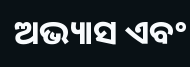ଅଭ୍ୟାସ ଏବଂ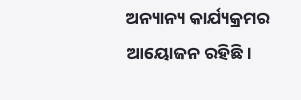ଅନ୍ୟାନ୍ୟ କାର୍ଯ୍ୟକ୍ରମର ଆୟୋଜନ ରହିଛି।